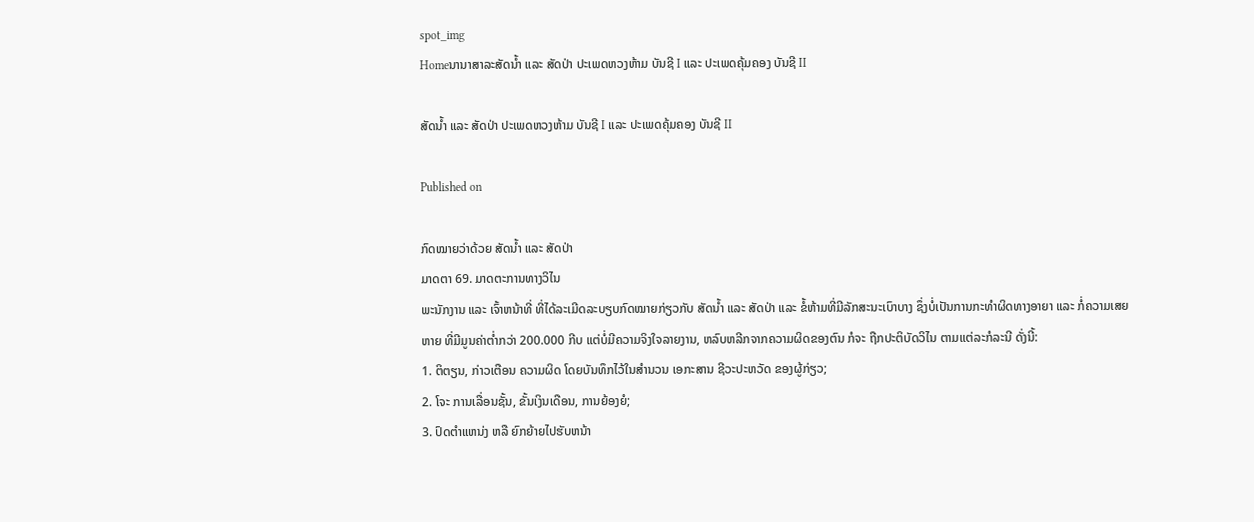spot_img
Homeນານາສາລະສັດນ້ຳ ແລະ ສັດປ່າ ປະເພດຫວງຫ້າມ ບັນຊີ I ແລະ ປະເພດຄຸ້ມຄອງ ບັນຊີ II

ສັດນ້ຳ ແລະ ສັດປ່າ ປະເພດຫວງຫ້າມ ບັນຊີ I ແລະ ປະເພດຄຸ້ມຄອງ ບັນຊີ II

Published on

ກົດໝາຍວ່າດ້ວຍ ສັດນ້ຳ ແລະ ສັດປ່າ
ມາດຕາ 69. ມາດຕະການທາງວິໄນ
ພະນັກງານ ແລະ ເຈົ້າຫນ້າທີ່ ທີ່ໄດ້ລະເມີດລະບຽບກົດໝາຍກ່ຽວກັບ ສັດນ້ຳ ແລະ ສັດປ່າ ແລະ ຂໍ້ຫ້າມທີ່ມີລັກສະນະເບົາບາງ ຊຶ່ງບໍ່ເປັນການກະທຳຜິດທາງອາຍາ ແລະ ກໍ່ຄວາມເສຍຫາຍ ທີ່ມີມູນຄ່າຕ່ຳກວ່າ 200.000 ກີບ ແຕ່ບໍ່ມີຄວາມຈິງໃຈລາຍງານ, ຫລົບຫລີກຈາກຄວາມຜິດຂອງຕົນ ກໍຈະ ຖືກປະຕິບັດວິໄນ ຕາມແຕ່ລະກໍລະນີ ດັ່ງນີ້:
1. ຕິຕຽນ, ກ່າວເຕືອນ ຄວາມຜິດ ໂດຍບັນທຶກໄວ້ໃນສຳນວນ ເອກະສານ ຊີວະປະຫວັດ ຂອງຜູ້ກ່ຽວ;
2. ໂຈະ ການເລື່ອນຊັ້ນ, ຂັ້ນເງິນເດືອນ, ການຍ້ອງຍໍ;
3. ປົດຕຳແຫນ່ງ ຫລື ຍົກຍ້າຍໄປຮັບຫນ້າ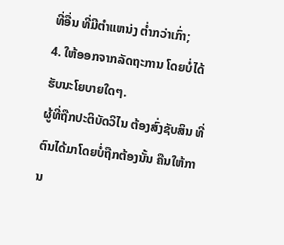ທີ່ອື່ນ ທີ່ມີຕຳແຫນ່ງ ຕ່ຳກວ່າເກົ່າ;
4. ໃຫ້ອອກຈາກລັດຖະການ ໂດຍບໍ່ໄດ້ຮັບນະໂຍບາຍໃດໆ.
ຜູ້ທີ່ຖືກປະຕິບັດວິໄນ ຕ້ອງສົ່ງຊັບສິນ ທີ່ຕົນໄດ້ມາໂດຍບໍ່ຖືກຕ້ອງນັ້ນ ຄືນໃຫ້ການ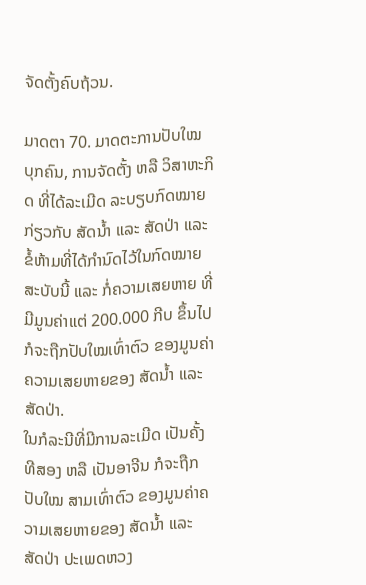ຈັດຕັ້ງຄົບຖ້ວນ.

ມາດຕາ 70. ມາດຕະການປັບໃໝ
ບຸກຄົນ, ການຈັດຕັ້ງ ຫລື ວິສາຫະກິດ ທີ່ໄດ້ລະເມີດ ລະບຽບກົດໝາຍກ່ຽວກັບ ສັດນ້ຳ ແລະ ສັດປ່າ ແລະ ຂໍ້ຫ້າມທີ່ໄດ້ກຳນົດໄວ້ໃນກົດໝາຍສະບັບນີ້ ແລະ ກໍ່ຄວາມເສຍຫາຍ ທີ່ມີມູນຄ່າແຕ່ 200.000 ກີບ ຂຶ້ນໄປ ກໍຈະຖືກປັບໃໝເທົ່າຕົວ ຂອງມູນຄ່າຄວາມເສຍຫາຍຂອງ ສັດນ້ຳ ແລະ ສັດປ່າ.
ໃນກໍລະນີທີ່ມີການລະເມີດ ເປັນຄັ້ງທີສອງ ຫລື ເປັນອາຈີນ ກໍຈະຖືກປັບໃໝ ສາມເທົ່າຕົວ ຂອງມູນຄ່າຄວາມເສຍຫາຍຂອງ ສັດນ້ຳ ແລະ ສັດປ່າ ປະເພດຫວງ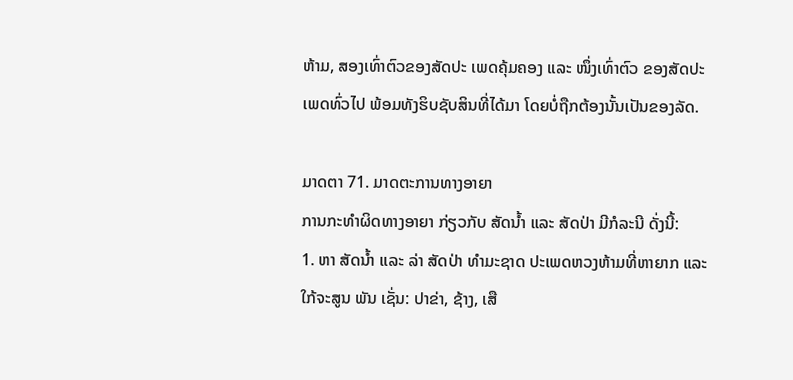ຫ້າມ, ສອງເທົ່າຕົວຂອງສັດປະ ເພດຄຸ້ມຄອງ ແລະ ໜຶ່ງເທົ່າຕົວ ຂອງສັດປະເພດທົ່ວໄປ ພ້ອມທັງຮິບຊັບສິນທີ່ໄດ້ມາ ໂດຍບໍ່ຖືກຕ້ອງນັ້ນເປັນຂອງລັດ.

ມາດຕາ 71. ມາດຕະການທາງອາຍາ
ການກະທຳຜິດທາງອາຍາ ກ່ຽວກັບ ສັດນ້ຳ ແລະ ສັດປ່າ ມີກໍລະນີ ດັ່ງນີ້:
1. ຫາ ສັດນ້ຳ ແລະ ລ່າ ສັດປ່າ ທຳມະຊາດ ປະເພດຫວງຫ້າມທີ່ຫາຍາກ ແລະ ໃກ້ຈະສູນ ພັນ ເຊັ່ນ: ປາຂ່າ, ຊ້າງ, ເສື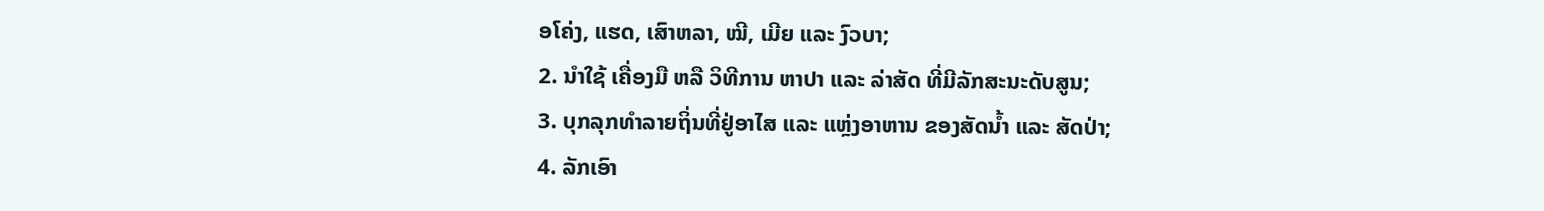ອໂຄ່ງ, ແຮດ, ເສົາຫລາ, ໝີ, ເມີຍ ແລະ ງົວບາ;
2. ນຳໃຊ້ ເຄື່ອງມື ຫລື ວິທີການ ຫາປາ ແລະ ລ່າສັດ ທີ່ມີລັກສະນະດັບສູນ;
3. ບຸກລຸກທຳລາຍຖິ່ນທີ່ຢູ່ອາໄສ ແລະ ແຫຼ່ງອາຫານ ຂອງສັດນ້ຳ ແລະ ສັດປ່າ;
4. ລັກເອົາ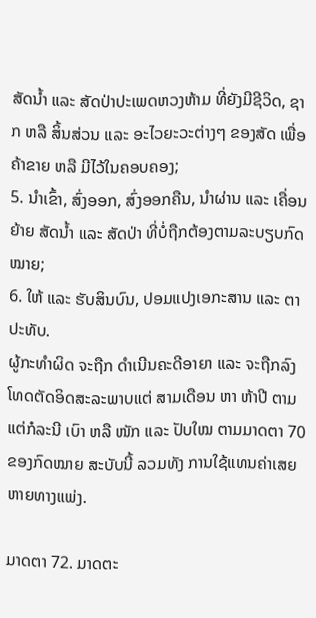ສັດນ້ຳ ແລະ ສັດປ່າປະເພດຫວງຫ້າມ ທີ່ຍັງມີຊີວິດ, ຊາກ ຫລື ສິ້ນສ່ວນ ແລະ ອະໄວຍະວະຕ່າງໆ ຂອງສັດ ເພື່ອຄ້າຂາຍ ຫລື ມີໄວ້ໃນຄອບຄອງ;
5. ນຳເຂົ້າ, ສົ່ງອອກ, ສົ່ງອອກຄືນ, ນຳຜ່ານ ແລະ ເຄື່ອນຍ້າຍ ສັດນ້ຳ ແລະ ສັດປ່າ ທີ່ບໍ່ຖືກຕ້ອງຕາມລະບຽບກົດໝາຍ;
6. ໃຫ້ ແລະ ຮັບສິນບົນ, ປອມແປງເອກະສານ ແລະ ຕາປະທັບ.
ຜູ້ກະທຳຜິດ ຈະຖືກ ດຳເນີນຄະດີອາຍາ ແລະ ຈະຖືກລົງໂທດຕັດອິດສະລະພາບແຕ່ ສາມເດືອນ ຫາ ຫ້າປີ ຕາມແຕ່ກໍລະນີ ເບົາ ຫລື ໜັກ ແລະ ປັບໃໝ ຕາມມາດຕາ 70 ຂອງກົດໝາຍ ສະບັບນີ້ ລວມທັງ ການໃຊ້ແທນຄ່າເສຍຫາຍທາງແພ່ງ.

ມາດຕາ 72. ມາດຕະ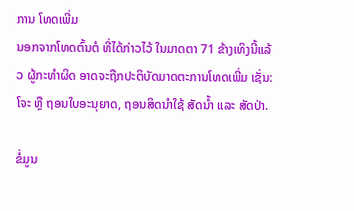ການ ໂທດເພີ່ມ
ນອກຈາກໂທດຕົ້ນຕໍ ທີ່ໄດ້ກ່າວໄວ້ ໃນມາດຕາ 71 ຂ້າງເທິງນີ້ແລ້ວ ຜູ້ກະທຳຜິດ ອາດຈະຖືກປະຕິບັດມາດຕະການໂທດເພີ່ມ ເຊັ່ນ: ໂຈະ ຫຼື ຖອນໃບອະນຸຍາດ, ຖອນສິດນຳໃຊ້ ສັດນ້ຳ ແລະ ສັດປ່າ.

ຂໍ່ມູນ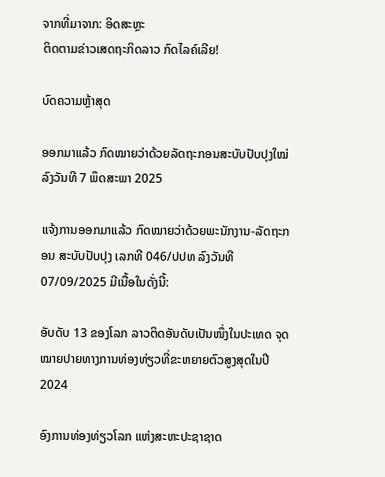ຈາກທີ່ມາຈາກ: ອິດສະຫຼະ
ຕິດຕາມຂ່າວເສດຖະກິດລາວ ກົດໄລຄ໌ເລີຍ!

ບົດຄວາມຫຼ້າສຸດ

ອອກມາແລ້ວ ກົດໝາຍວ່າດ້ວຍລັດຖະກອນສະບັບປັບປຸງໃໝ່ ລົງວັນທີ 7 ພຶດສະພາ 2025

ແຈ້ງການອອກມາແລ້ວ ກົດໝາຍວ່າດ້ວຍພະນັກງານ-ລັດຖະກອນ ສະບັບປັບປຸງ ເລກທີ 046/ປປທ ລົງວັນທີ 07/09/2025 ມີເນື້ອໃນດັ່ງນີ້:

ອັບດັບ 13 ຂອງໂລກ ລາວຕິດອັນດັບເປັນໜຶ່ງໃນປະເທດ ຈຸດໝາຍປາຍທາງການທ່ອງທ່ຽວທີ່ຂະຫຍາຍຕົວສູງສຸດໃນປີ 2024

ອົງການທ່ອງທ່ຽວໂລກ ແຫ່ງສະຫະປະຊາຊາດ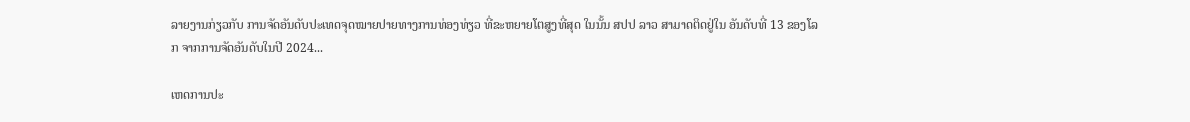ລາຍງານກ່ຽວກັບ ການຈັດອັນດັບປະເທດຈຸດໝາຍປາຍທາງການທ່ອງທ່ຽວ ທີ່ຂະຫຍາຍໂຕສູງທີ່ສຸດ ໃນນັ້ນ ສປປ ລາວ ສາມາດຕິດຢູ່ໃນ ອັນດັບທີ່ 13 ຂອງໂລກ ຈາກການຈັດອັນດັບໃນປີ 2024...

ເຫດການປະ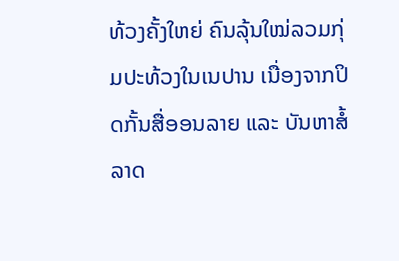ທ້ວງຄັ້ງໃຫຍ່ ຄົນລຸ້ນໃໝ່ລວມກຸ່ມປະທ້ວງໃນເນປານ ເນື່ອງຈາກປິດກັ້ນສື່ອອນລາຍ ແລະ ບັນຫາສໍ້ລາດ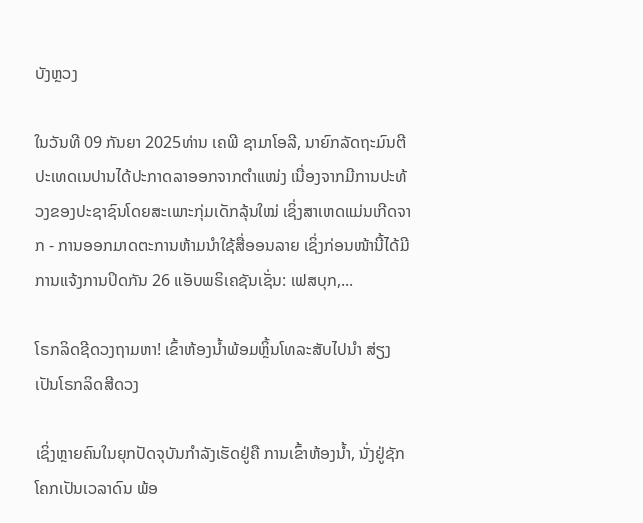ບັງຫຼວງ

ໃນວັນທີ 09 ກັນຍາ 2025ທ່ານ ເຄພີ ຊາມາໂອລີ, ນາຍົກລັດຖະມົນຕີປະເທດເນປານໄດ້ປະກາດລາອອກຈາກຕໍາແໜ່ງ ເນື່ອງຈາກມີການປະທ້ວງຂອງປະຊາຊົນໂດຍສະເພາະກຸ່ມເດັກລຸ້ນໃໝ່ ເຊິ່ງສາເຫດແມ່ນເກີດຈາກ - ການອອກມາດຕະການຫ້າມນໍາໃຊ້ສື່ອອນລາຍ ເຊິ່ງກ່ອນໜ້ານີ້ໄດ້ມີການແຈ້ງການປິດກັນ 26 ແອັບພຣິເຄຊັນເຊັ່ນ: ເຟສບຸກ,...

ໂຣກລິດຊີດວງຖາມຫາ! ເຂົ້າຫ້ອງນໍ້າພ້ອມຫຼິ້ນໂທລະສັບໄປນໍາ ສ່ຽງເປັນໂຣກລິດສີດວງ

ເຊິ່ງຫຼາຍຄົນໃນຍຸກປັດຈຸບັນກຳລັງເຮັດຢູ່ຄື ການເຂົ້າຫ້ອງນໍ້າ, ນັ່ງຢູ່ຊັກໂຄກເປັນເວລາດົນ ພ້ອ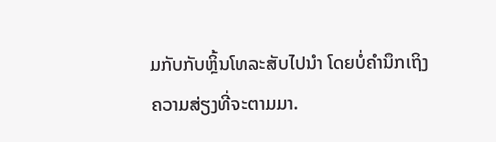ມກັບກັບຫຼິ້ນໂທລະສັບໄປນຳ ໂດຍບໍ່ຄຳນຶກເຖິງຄວາມສ່ຽງທີ່ຈະຕາມມາ.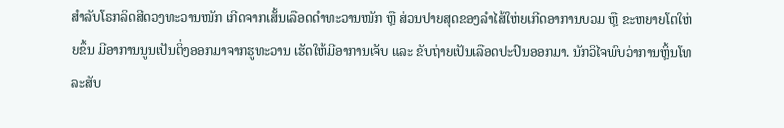ສໍາລັບໂຣກລິດສີດວງທະວານໜັກ ເກີດຈາກເສັ້ນເລືອດດຳທະວານໜັກ ຫຼື ສ່ວນປາຍສຸດຂອງລໍາໄສ້ໃຫ່ຍເກີດອາການບວມ ຫຼື ຂະຫຍາຍໂຕໃຫ່ຍຂຶ້ນ ມີອາການນູນເປັນຕິ່ງອອກມາຈາກຮູທະວານ ເຮັດໃຫ້ມີອາການເຈັບ ແລະ ຂັບຖ່າຍເປັນເລືອດປະປົນອອກມາ. ນັກວິໄຈພົບວ່າການຫຼິ້ນໂທລະສັບ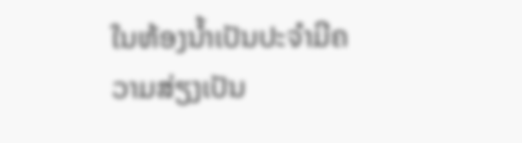ໃນຫ້ອງນໍ້າເປັນປະຈໍາມີຄວາມສ່ຽງເປັນ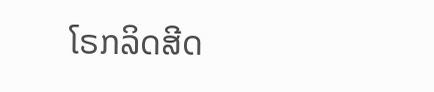ໂຣກລິດສີດ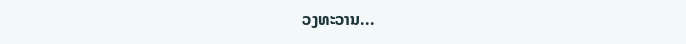ວງທະວານ...